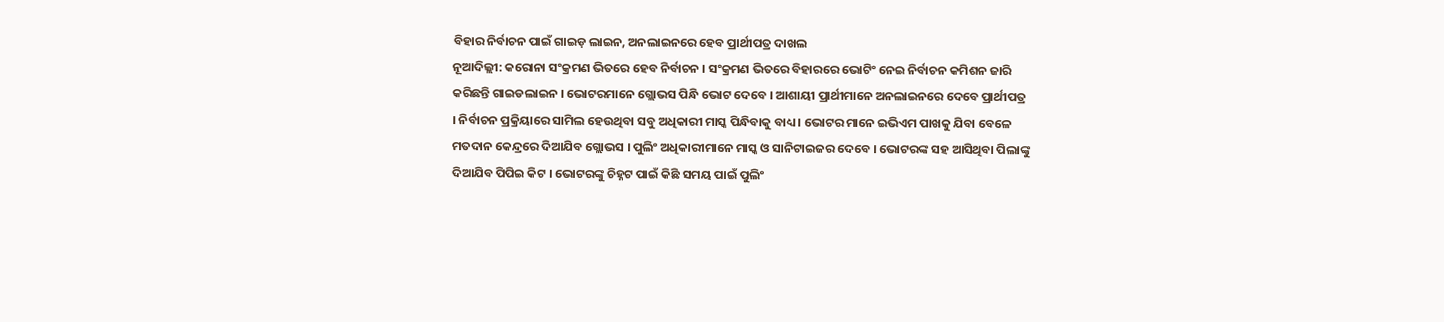ବିହାର ନିର୍ବାଚନ ପାଇଁ ଗାଇଡ଼ ଲାଇନ, ଅନଲାଇନରେ ହେବ ପ୍ରାର୍ଥୀପତ୍ର ଦାଖଲ
ନୂଆଦିଲ୍ଲୀ: କରୋନା ସଂକ୍ରମଣ ଭିତରେ ହେବ ନିର୍ବାଚନ । ସଂକ୍ରମଣ ଭିତରେ ବିହାରରେ ଭୋଟିଂ ନେଇ ନିର୍ବାଚନ କମିଶନ ଜାରି କରିଛନ୍ତି ଗାଇଡଲାଇନ । ଭୋଟରମାନେ ଗ୍ଲୋଭସ ପିନ୍ଧି ଭୋଟ ଦେବେ । ଆଶାୟୀ ପ୍ରାର୍ଥୀମାନେ ଅନଲାଇନରେ ଦେବେ ପ୍ରାର୍ଥୀପତ୍ର । ନିର୍ବାଚନ ପ୍ରକ୍ରିୟାରେ ସାମିଲ ହେଉଥିବା ସବୁ ଅଧିକାରୀ ମାସ୍କ ପିନ୍ଧିବାକୁ ବାଧ୍ୟ । ଭୋଟର ମାନେ ଇଭିଏମ ପାଖକୁ ଯିବା ବେଳେ ମତଦାନ କେନ୍ଦ୍ରରେ ଦିଆଯିବ ଗ୍ଲୋଭସ । ପୁଲିଂ ଅଧିକାରୀମାନେ ମାସ୍କ ଓ ସାନିଟାଇଜର ଦେବେ । ଭୋଟରଙ୍କ ସହ ଆସିଥିବା ପିଲାଙ୍କୁ ଦିଆଯିବ ପିପିଇ କିଟ । ଭୋଟରଙ୍କୁ ଚିହ୍ନଟ ପାଇଁ କିଛି ସମୟ ପାଇଁ ପୁଲିଂ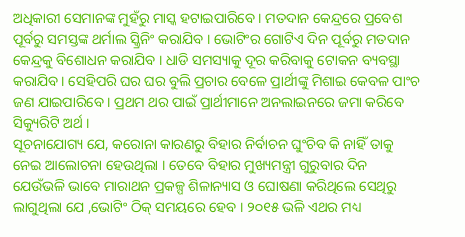ଅଧିକାରୀ ସେମାନଙ୍କ ମୁହଁରୁ ମାସ୍କ ହଟାଇପାରିବେ । ମତଦାନ କେନ୍ଦ୍ରରେ ପ୍ରବେଶ ପୂର୍ବରୁ ସମସ୍ତଙ୍କ ଥର୍ମାଲ ସ୍କ୍ରିନିଂ କରାଯିବ । ଭୋଟିଂର ଗୋଟିଏ ଦିନ ପୂର୍ବରୁ ମତଦାନ କେନ୍ଦ୍ରକୁ ବିଶୋଧନ କରାଯିବ । ଧାଡି ସମସ୍ୟାକୁ ଦୂର କରିବାକୁ ଟୋକନ ବ୍ୟବସ୍ଥା କରାଯିବ । ସେହିପରି ଘର ଘର ବୁଲି ପ୍ରଚାର ବେଳେ ପ୍ରାର୍ଥୀଙ୍କୁ ମିଶାଇ କେବଳ ପାଂଚ ଜଣ ଯାଇପାରିବେ । ପ୍ରଥମ ଥର ପାଇଁ ପ୍ରାର୍ଥୀମାନେ ଅନଲାଇନରେ ଜମା କରିବେ ସିକ୍ୟୁରିଟି ଅର୍ଥ ।
ସୂଚନାଯୋଗ୍ୟ ଯେ, କରୋନା କାରଣରୁ ବିହାର ନିର୍ବାଚନ ଘୁଂଚିବ କି ନାହିଁ ତାକୁ ନେଇ ଆଲୋଚନା ହେଉଥିଲା । ତେବେ ବିହାର ମୁଖ୍ୟମନ୍ତ୍ରୀ ଗୁରୁବାର ଦିନ ଯେଉଁଭଳି ଭାବେ ମାରାଥନ ପ୍ରକଳ୍ପ ଶିଳାନ୍ୟାସ ଓ ଘୋଷଣା କରିଥିଲେ ସେଥିରୁ ଲାଗୁଥିଲା ଯେ ,ଭୋଟିଂ ଠିକ୍ ସମୟରେ ହେବ । ୨୦୧୫ ଭଳି ଏଥର ମଧ୍ୟ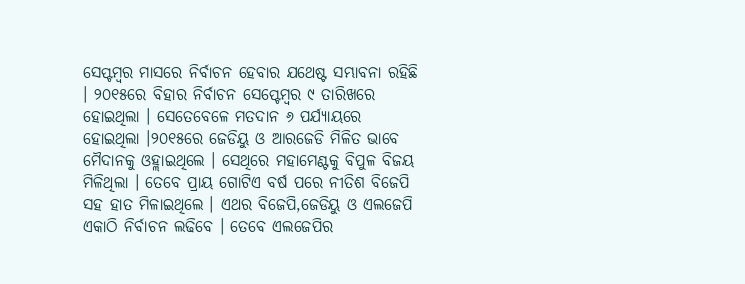ସେପ୍ଟମ୍ବର ମାସରେ ନିର୍ବାଚନ ହେବାର ଯଥେଷ୍ଟ ସମ୍ଭାବନା ରହିଛି । ୨୦୧୫ରେ ବିହାର ନିର୍ବାଚନ ସେପ୍ଟେମ୍ବର ୯ ତାରିଖରେ ହୋଇଥିଲା । ସେତେବେଳେ ମତଦାନ ୬ ପର୍ଯ୍ୟାୟରେ ହୋଇଥିଲା ।୨୦୧୫ରେ ଜେଡିୟୁ ଓ ଆରଜେଡି ମିଳିତ ଭାବେ ମୈଦାନକୁ ଓହ୍ଲାଇଥିଲେ । ସେଥିରେ ମହାମେଣ୍ଟକୁ ବିପୁଳ ବିଜୟ ମିଳିଥିଲା । ତେବେ ପ୍ରାୟ ଗୋଟିଏ ବର୍ଷ ପରେ ନୀତିଶ ବିଜେପି ସହ ହାତ ମିଳାଇଥିଲେ । ଏଥର ବିଜେପି,ଜେଡିୟୁ ଓ ଏଲଜେପି ଏକାଠି ନିର୍ବାଚନ ଲଢିବେ । ତେବେ ଏଲଜେପିର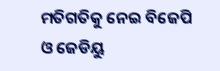ମତିଗତିକୁ ନେଇ ବିଜେପି ଓ ଜେଡିୟୁ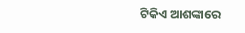ଟିକିଏ ଆଶଙ୍କାରେ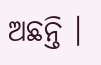ଅଛନ୍ତି ।